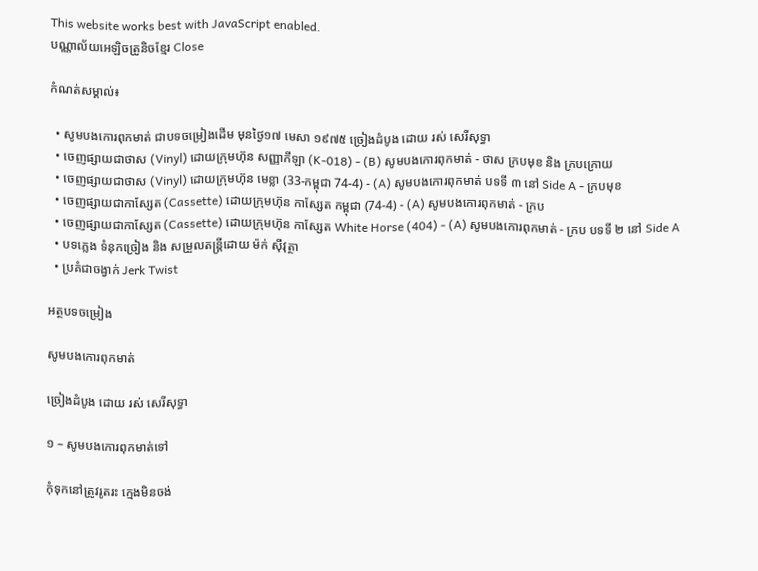This website works best with JavaScript enabled.
បណ្ណាល័យអេឡិចត្រូនិចខ្មែរ Close

កំណត់សម្គាល់៖

  • សូមបងកោរពុកមាត់ ជាបទចម្រៀងដើម មុនថ្ងៃ១៧ មេសា ១៩៧៥ ច្រៀងដំបូង ដោយ រស់ សេរីសុទ្ធា
  • ចេញផ្សាយជាថាស (Vinyl) ដោយក្រុមហ៊ុន សញ្ញាកីឡា (K-018) - (B) សូមបងកោរពុកមាត់ - ថាស ក្របមុខ និង ក្របក្រោយ
  • ចេញផ្សាយជាថាស (Vinyl) ដោយក្រុមហ៊ុន មេខ្លា (33-កម្ពុជា 74-4) - (A) សូមបងកោរពុកមាត់ បទទី ៣ នៅ Side A - ក្របមុខ
  • ចេញផ្សាយជាកាស្សែត (Cassette) ដោយក្រុមហ៊ុន កាស្សែត កម្ពុជា (74-4) - (A) សូមបងកោរពុកមាត់ - ក្រប
  • ចេញផ្សាយជាកាស្សែត (Cassette) ដោយក្រុមហ៊ុន កាស្សែត White Horse (404) - (A) សូមបងកោរពុកមាត់ - ក្រប បទទី ២ នៅ Side A
  • បទភ្លេង ទំនុកច្រៀង និង សម្រួលតន្ត្រីដោយ ម៉ក់ ស៊ីវុត្ថា
  • ប្រគំជាចង្វាក់ Jerk Twist

អត្ថបទចម្រៀង

សូមបងកោរពុកមាត់

ច្រៀងដំបូង ដោយ រស់ សេរីសុទ្ធា

១ – សូមបងកោរពុកមាត់ទៅ

កុំទុកនៅត្រូវរូតរះ ក្មេងមិនចង់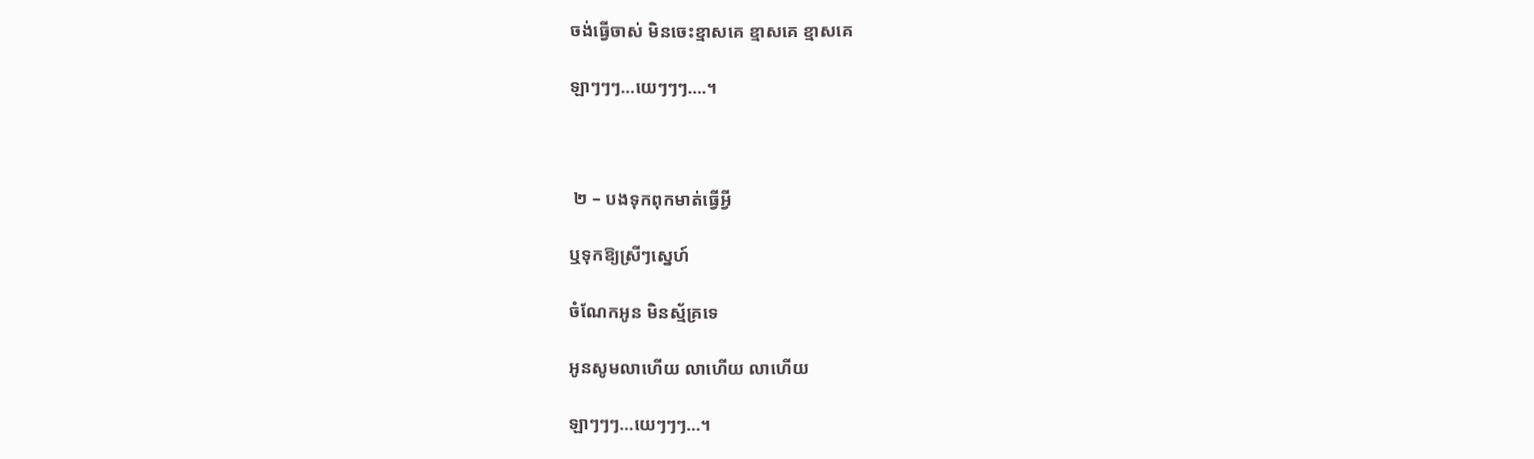ចង់ធ្វើចាស់ មិនចេះខ្មាសគេ ខ្មាសគេ ខ្មាសគេ

ឡាៗៗៗ…យេៗៗៗ….។



 ២ – បងទុកពុកមាត់ធ្វើអ្វី

ឬទុកឱ្យស្រីៗស្នេហ៍

ចំណែកអូន មិនស្ម័គ្រទេ

អូនសូមលាហើយ លាហើយ លាហើយ

ឡាៗៗៗ…យេៗៗៗ…។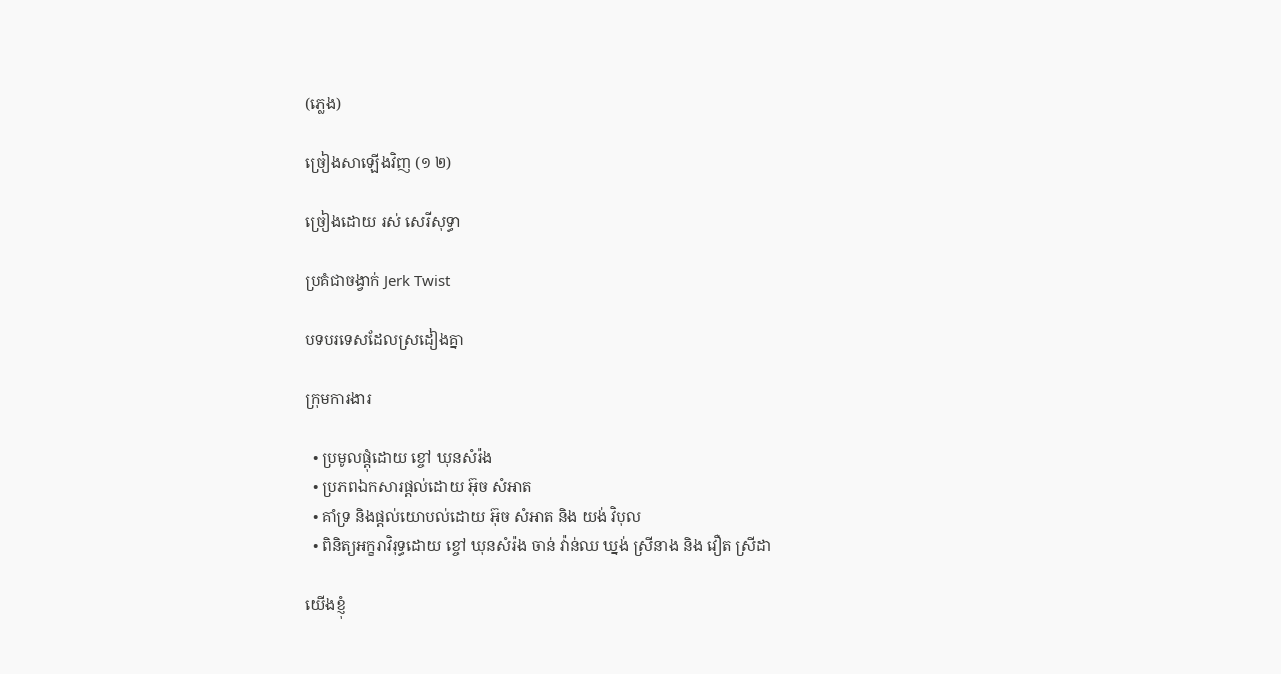(ភ្លេង)

ច្រៀងសាឡើងវិញ (១ ២)

ច្រៀងដោយ រស់ សេរីសុទ្ធា

ប្រគំជាចង្វាក់ Jerk Twist

បទបរទេសដែលស្រដៀងគ្នា

ក្រុមការងារ

  • ប្រមូលផ្ដុំដោយ ខ្ចៅ ឃុនសំរ៉ង
  • ប្រភពឯកសារផ្ដល់ដោយ អ៊ុច សំអាត
  • គាំទ្រ និងផ្ដល់យោបល់ដោយ អ៊ុច សំអាត និង យង់ វិបុល
  • ពិនិត្យអក្ខរាវិរុទ្ធដោយ ខ្ចៅ ឃុនសំរ៉ង ចាន់ វ៉ាន់ឈ ឃ្នង់ ស្រីនាង និង វឿត ស្រីដា

យើងខ្ញុំ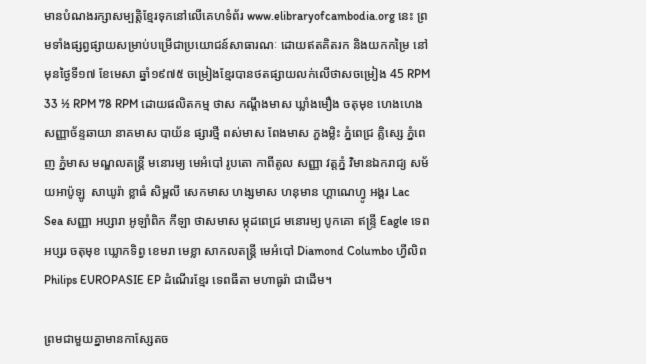មានបំណងរក្សាសម្បត្តិខ្មែរទុកនៅលើគេហទំព័រ www.elibraryofcambodia.org នេះ ព្រមទាំងផ្សព្វផ្សាយសម្រាប់បម្រើជាប្រយោជន៍សាធារណៈ ដោយឥតគិតរក និងយកកម្រៃ នៅមុនថ្ងៃទី១៧ ខែមេសា ឆ្នាំ១៩៧៥ ចម្រៀងខ្មែរបានថតផ្សាយលក់លើថាសចម្រៀង 45 RPM 33 ½ RPM 78 RPM ដោយផលិតកម្ម ថាស កណ្ដឹងមាស ឃ្លាំងមឿង ចតុមុខ ហេងហេង សញ្ញាច័ន្ទឆាយា នាគមាស បាយ័ន ផ្សារថ្មី ពស់មាស ពែងមាស ភួងម្លិះ ភ្នំពេជ្រ គ្លិស្សេ ភ្នំពេញ ភ្នំមាស មណ្ឌលតន្រ្តី មនោរម្យ មេអំបៅ រូបតោ កាពីតូល សញ្ញា វត្តភ្នំ វិមានឯករាជ្យ សម័យអាប៉ូឡូ  សាឃូរ៉ា ខ្លាធំ សិម្ពលី សេកមាស ហង្សមាស ហនុមាន ហ្គាណេហ្វូ អង្គរ Lac Sea សញ្ញា អប្សារា អូឡាំពិក កីឡា ថាសមាស ម្កុដពេជ្រ មនោរម្យ បូកគោ ឥន្ទ្រី Eagle ទេពអប្សរ ចតុមុខ ឃ្លោកទិព្វ ខេមរា មេខ្លា សាកលតន្ត្រី មេអំបៅ Diamond Columbo ហ្វីលិព Philips EUROPASIE EP ដំណើរខ្មែរ ទេពធីតា មហាធូរ៉ា ជាដើម។

ព្រមជាមួយគ្នាមានកាសែ្សតច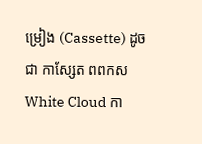ម្រៀង (Cassette) ដូចជា កាស្សែត ពពកស White Cloud កា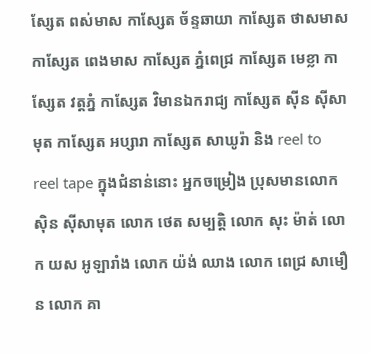ស្សែត ពស់មាស កាស្សែត ច័ន្ទឆាយា កាស្សែត ថាសមាស កាស្សែត ពេងមាស កាស្សែត ភ្នំពេជ្រ កាស្សែត មេខ្លា កាស្សែត វត្តភ្នំ កាស្សែត វិមានឯករាជ្យ កាស្សែត ស៊ីន ស៊ីសាមុត កាស្សែត អប្សារា កាស្សែត សាឃូរ៉ា និង reel to reel tape ក្នុងជំនាន់នោះ អ្នកចម្រៀង ប្រុសមានលោក ស៊ិន ស៊ីសាមុត លោក ថេត សម្បត្តិ លោក សុះ ម៉ាត់ លោក យស អូឡារាំង លោក យ៉ង់ ឈាង លោក ពេជ្រ សាមឿន លោក គា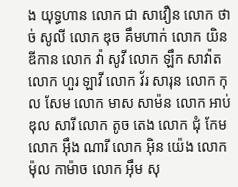ង យុទ្ធហាន លោក ជា សាវឿន លោក ថាច់ សូលី លោក ឌុច គឹមហាក់ លោក យិន ឌីកាន លោក វ៉ា សូវី លោក ឡឹក សាវ៉ាត លោក ហួរ ឡាវី លោក វ័រ សារុន លោក កុល សែម លោក មាស សាម៉ន លោក អាប់ឌុល សារី លោក តូច តេង លោក ជុំ កែម លោក អ៊ឹង ណារី លោក អ៊ិន យ៉េង លោក ម៉ុល កាម៉ាច លោក អ៊ឹម សុ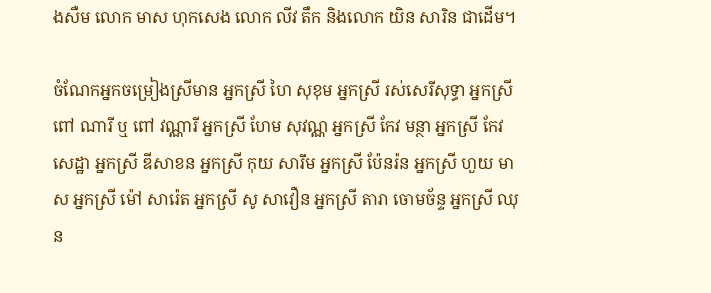ងសឺម លោក មាស ហុកសេង លោក លីវ តឹក និងលោក យិន សារិន ជាដើម។

ចំណែកអ្នកចម្រៀងស្រីមាន អ្នកស្រី ហៃ សុខុម អ្នកស្រី រស់សេរីសុទ្ធា អ្នកស្រី ពៅ ណារី ឬ ពៅ វណ្ណារី អ្នកស្រី ហែម សុវណ្ណ អ្នកស្រី កែវ មន្ថា អ្នកស្រី កែវ សេដ្ឋា អ្នកស្រី ឌីសាខន អ្នកស្រី កុយ សារឹម អ្នកស្រី ប៉ែនរ៉ន អ្នកស្រី ហួយ មាស អ្នកស្រី ម៉ៅ សារ៉េត អ្នកស្រី សូ សាវឿន អ្នកស្រី តារា ចោមច័ន្ទ អ្នកស្រី ឈុន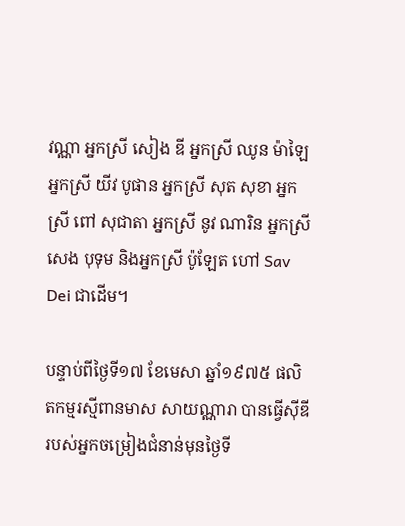វណ្ណា អ្នកស្រី សៀង ឌី អ្នកស្រី ឈូន ម៉ាឡៃ អ្នកស្រី យីវ បូផាន អ្នកស្រី សុត សុខា អ្នកស្រី ពៅ សុជាតា អ្នកស្រី នូវ ណារិន អ្នកស្រី សេង បុទុម និងអ្នកស្រី ប៉ូឡែត ហៅ Sav Dei ជាដើម។

បន្ទាប់ពីថ្ងៃទី១៧ ខែមេសា ឆ្នាំ១៩៧៥ ផលិតកម្មរស្មីពានមាស សាយណ្ណារា បានធ្វើស៊ីឌី របស់អ្នកចម្រៀងជំនាន់មុនថ្ងៃទី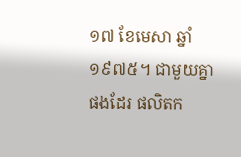១៧ ខែមេសា ឆ្នាំ១៩៧៥។ ជាមួយគ្នាផងដែរ ផលិតក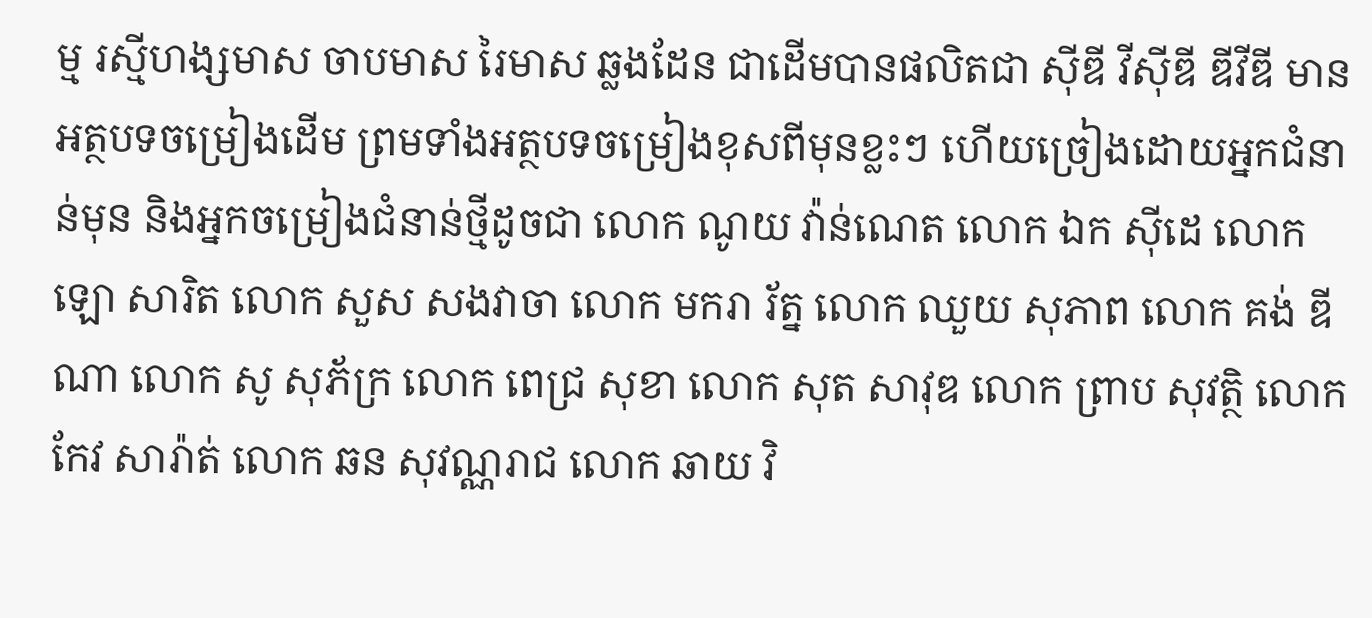ម្ម រស្មីហង្សមាស ចាបមាស រៃមាស ឆ្លងដែន ជាដើមបានផលិតជា ស៊ីឌី វីស៊ីឌី ឌីវីឌី មានអត្ថបទចម្រៀងដើម ព្រមទាំងអត្ថបទចម្រៀងខុសពីមុនខ្លះៗ ហើយច្រៀងដោយអ្នកជំនាន់មុន និងអ្នកចម្រៀងជំនាន់ថ្មីដូចជា លោក ណូយ វ៉ាន់ណេត លោក ឯក ស៊ីដេ លោក ឡោ សារិត លោក សួស សងវាចា លោក មករា រ័ត្ន លោក ឈួយ សុភាព លោក គង់ ឌីណា លោក សូ សុភ័ក្រ លោក ពេជ្រ សុខា លោក សុត សាវុឌ លោក ព្រាប សុវត្ថិ លោក កែវ សារ៉ាត់ លោក ឆន សុវណ្ណរាជ លោក ឆាយ វិ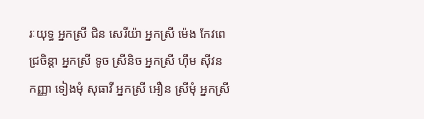រៈយុទ្ធ អ្នកស្រី ជិន សេរីយ៉ា អ្នកស្រី ម៉េង កែវពេជ្រចិន្តា អ្នកស្រី ទូច ស្រីនិច អ្នកស្រី ហ៊ឹម ស៊ីវន កញ្ញា ទៀងមុំ សុធាវី អ្នកស្រី អឿន ស្រីមុំ អ្នកស្រី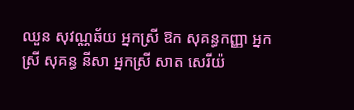ឈួន សុវណ្ណឆ័យ អ្នកស្រី ឱក សុគន្ធកញ្ញា អ្នកស្រី សុគន្ធ នីសា អ្នកស្រី សាត សេរីយ៉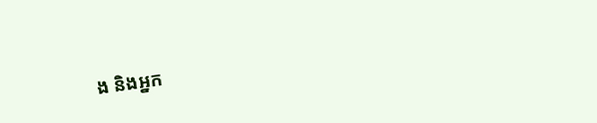ង និងអ្នក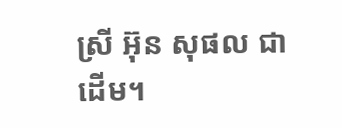ស្រី អ៊ុន សុផល ជាដើម។